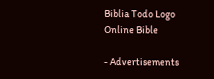Biblia Todo Logo
Online Bible

- Advertisements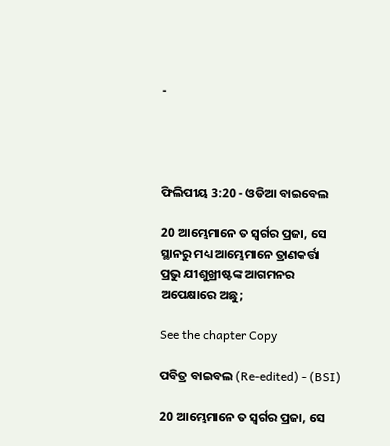-




ଫିଲିପୀୟ 3:20 - ଓଡିଆ ବାଇବେଲ

20 ଆମ୍ଭେମାନେ ତ ସ୍ୱର୍ଗର ପ୍ରଜା, ସେ ସ୍ଥାନରୁ ମଧ୍ୟ ଆମ୍ଭେମାନେ ତ୍ରାଣକର୍ତ୍ତା ପ୍ରଭୁ ଯୀଶୁଖ୍ରୀଷ୍ଟଙ୍କ ଆଗମନର ଅପେକ୍ଷାରେ ଅଛୁ;

See the chapter Copy

ପବିତ୍ର ବାଇବଲ (Re-edited) - (BSI)

20 ଆମ୍ଭେମାନେ ତ ସ୍ଵର୍ଗର ପ୍ରଜା, ସେ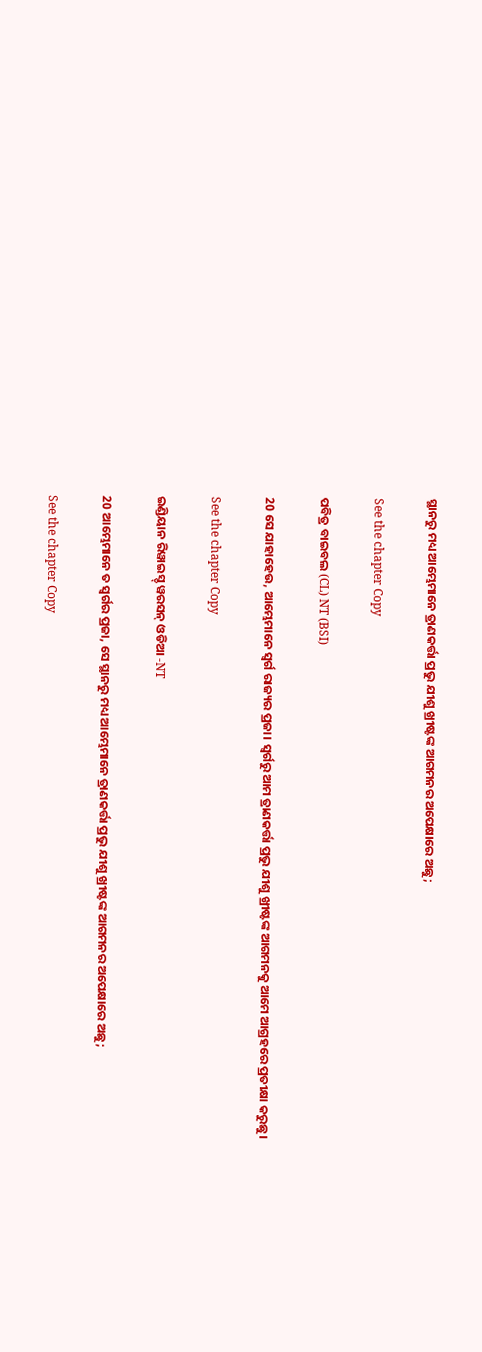ସ୍ଥାନରୁ ମଧ୍ୟ ଆମ୍ଭେମାନେ ତ୍ରାଣକର୍ତ୍ତା ପ୍ରଭୁ ଯୀଶୁ ଖ୍ରୀଷ୍ଟଙ୍କ ଆଗମନର ଅପେକ୍ଷାରେ ଅଛୁ;

See the chapter Copy

ପବିତ୍ର ବାଇବଲ (CL) NT (BSI)

20 ସେ ଯାହାହେଉ, ଆମ୍ଭେମାନେ ସ୍ୱର୍ଗ ରାଜ୍ୟର ପ୍ରଜା। ସ୍ୱର୍ଗରୁ ଆମ ତ୍ରାଣକର୍ତ୍ତା ପ୍ରଭୁ ଯୀଶୁ ଖ୍ରୀଷ୍ଟଙ୍କ ଆଗମନକୁ ଆମେ ଆଗ୍ରହରେ ପ୍ରତୀକ୍ଷା କରୁଛୁ।

See the chapter Copy

ଇଣ୍ଡିୟାନ ରିୱାଇସ୍ଡ୍ ୱରସନ୍ ଓଡିଆ -NT

20 ଆମ୍ଭେମାନେ ତ ସ୍ୱର୍ଗର ପ୍ରଜା, ସେ ସ୍ଥାନରୁ ମଧ୍ୟ ଆମ୍ଭେମାନେ ତ୍ରାଣକର୍ତ୍ତା ପ୍ରଭୁ ଯୀଶୁ ଖ୍ରୀଷ୍ଟଙ୍କ ଆଗମନର ଅପେକ୍ଷାରେ ଅଛୁ;

See the chapter Copy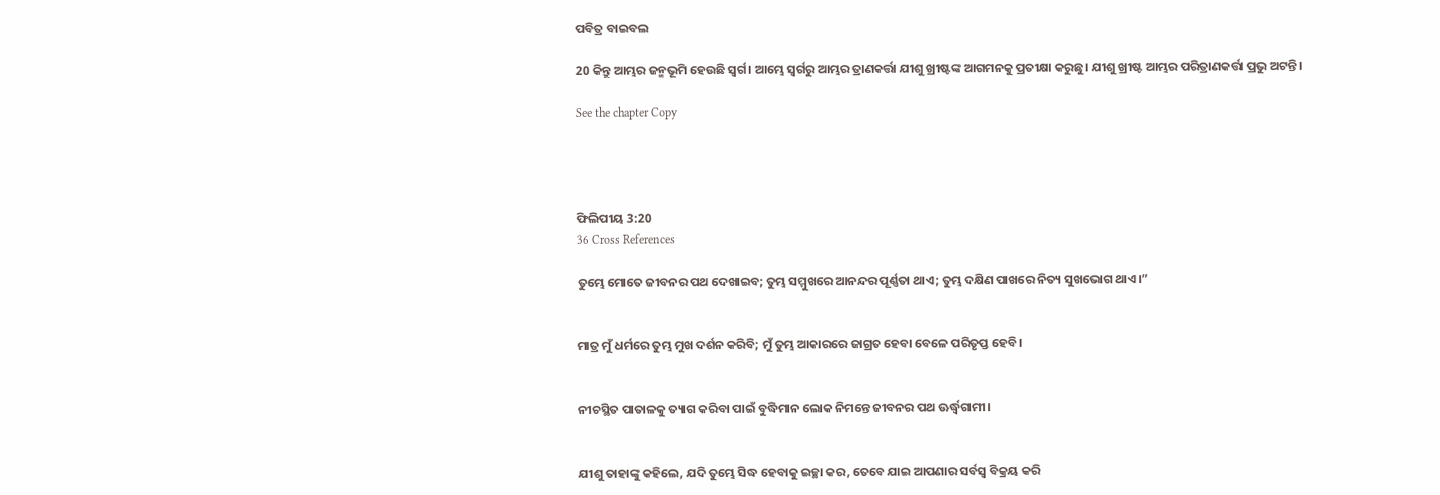ପବିତ୍ର ବାଇବଲ

20 କିନ୍ତୁ ଆମ୍ଭର ଜନ୍ମଭୂମି ହେଉଛି ସ୍ୱର୍ଗ। ଆମ୍ଭେ ସ୍ୱର୍ଗରୁ ଆମ୍ଭର ତ୍ରାଣକର୍ତ୍ତା ଯୀଶୁ ଖ୍ରୀଷ୍ଟଙ୍କ ଆଗମନକୁ ପ୍ରତୀକ୍ଷା କରୁଛୁ। ଯୀଶୁ ଖ୍ରୀଷ୍ଟ ଆମ୍ଭର ପରିତ୍ରାଣକର୍ତ୍ତା ପ୍ରଭୁ ଅଟନ୍ତି।

See the chapter Copy




ଫିଲିପୀୟ 3:20
36 Cross References

ତୁମ୍ଭେ ମୋତେ ଜୀବନର ପଥ ଦେଖାଇବ; ତୁମ୍ଭ ସମ୍ମୁଖରେ ଆନନ୍ଦର ପୂର୍ଣ୍ଣତା ଥାଏ; ତୁମ୍ଭ ଦକ୍ଷିଣ ପାଖରେ ନିତ୍ୟ ସୁଖଭୋଗ ଥାଏ।”


ମାତ୍ର ମୁଁ ଧର୍ମରେ ତୁମ୍ଭ ମୁଖ ଦର୍ଶନ କରିବି; ମୁଁ ତୁମ୍ଭ ଆକାରରେ ଜାଗ୍ରତ ହେବା ବେଳେ ପରିତୃପ୍ତ ହେବି।


ନୀଚସ୍ଥିତ ପାତାଳକୁ ତ୍ୟାଗ କରିବା ପାଇଁ ବୁଦ୍ଧିମାନ ଲୋକ ନିମନ୍ତେ ଜୀବନର ପଥ ଊର୍ଦ୍ଧ୍ୱଗାମୀ।


ଯୀଶୁ ତାହାଙ୍କୁ କହିଲେ, ଯଦି ତୁମ୍ଭେ ସିଦ୍ଧ ହେବାକୁ ଇଚ୍ଛା କର, ତେବେ ଯାଇ ଆପଣାର ସର୍ବସ୍ୱ ବିକ୍ରୟ କରି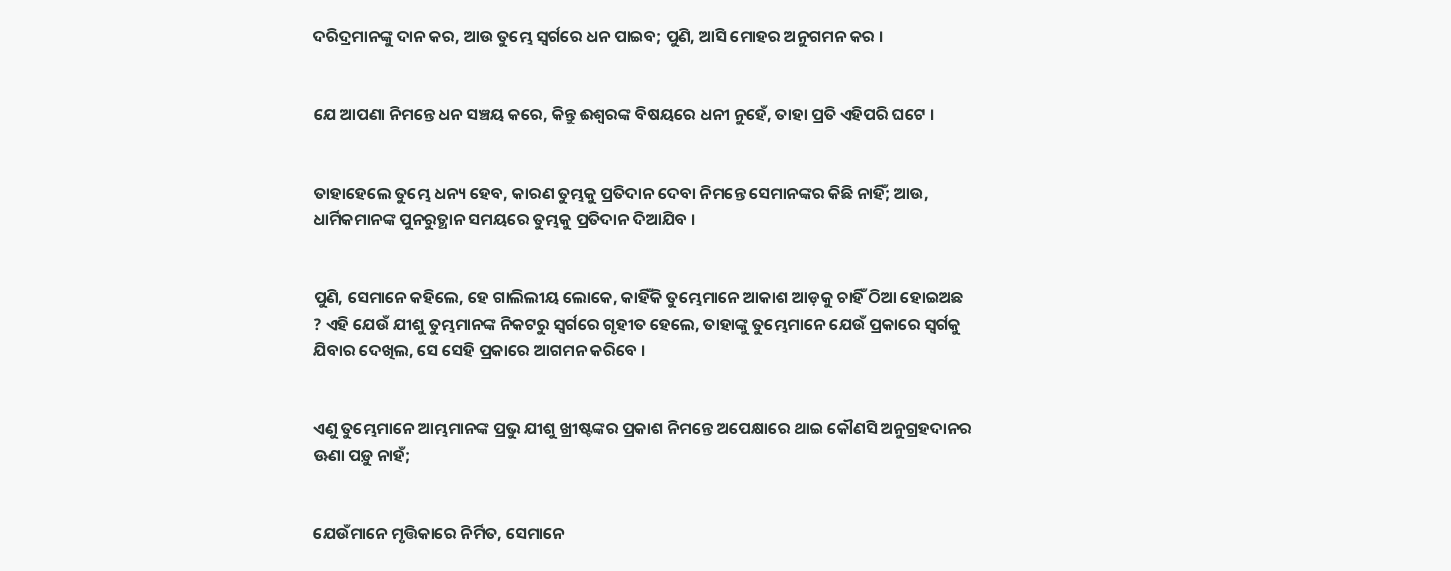ଦରିଦ୍ରମାନଙ୍କୁ ଦାନ କର, ଆଉ ତୁମ୍ଭେ ସ୍ୱର୍ଗରେ ଧନ ପାଇବ; ପୁଣି, ଆସି ମୋହର ଅନୁଗମନ କର ।


ଯେ ଆପଣା ନିମନ୍ତେ ଧନ ସଞ୍ଚୟ କରେ, କିନ୍ତୁ ଈଶ୍ୱରଙ୍କ ବିଷୟରେ ଧନୀ ନୁହେଁ, ତାହା ପ୍ରତି ଏହିପରି ଘଟେ ।


ତାହାହେଲେ ତୁମ୍ଭେ ଧନ୍ୟ ହେବ, କାରଣ ତୁମ୍ଭକୁ ପ୍ରତିଦାନ ଦେବା ନିମନ୍ତେ ସେମାନଙ୍କର କିଛି ନାହିଁ; ଆଉ, ଧାର୍ମିକମାନଙ୍କ ପୁନରୁତ୍ଥାନ ସମୟରେ ତୁମ୍ଭକୁ ପ୍ରତିଦାନ ଦିଆଯିବ ।


ପୁଣି, ସେମାନେ କହିଲେ, ହେ ଗାଲିଲୀୟ ଲୋକେ, କାହିଁକି ତୁମ୍ଭେମାନେ ଆକାଶ ଆଡ଼କୁ ଚାହିଁ ଠିଆ ହୋଇଅଛ ? ଏହି ଯେଉଁ ଯୀଶୁ ତୁମ୍ଭମାନଙ୍କ ନିକଟରୁ ସ୍ୱର୍ଗରେ ଗୃହୀତ ହେଲେ, ତାହାଙ୍କୁ ତୁମ୍ଭେମାନେ ଯେଉଁ ପ୍ରକାରେ ସ୍ୱର୍ଗକୁ ଯିବାର ଦେଖିଲ, ସେ ସେହି ପ୍ରକାରେ ଆଗମନ କରିବେ ।


ଏଣୁ ତୁମ୍ଭେମାନେ ଆମ୍ଭମାନଙ୍କ ପ୍ରଭୁ ଯୀଶୁ ଖ୍ରୀଷ୍ଟଙ୍କର ପ୍ରକାଶ ନିମନ୍ତେ ଅପେକ୍ଷାରେ ଥାଇ କୌଣସି ଅନୁଗ୍ରହଦାନର ଊଣା ପଡ଼ୁ ନାହଁ;


ଯେଉଁମାନେ ମୃତ୍ତିକାରେ ନିର୍ମିତ, ସେମାନେ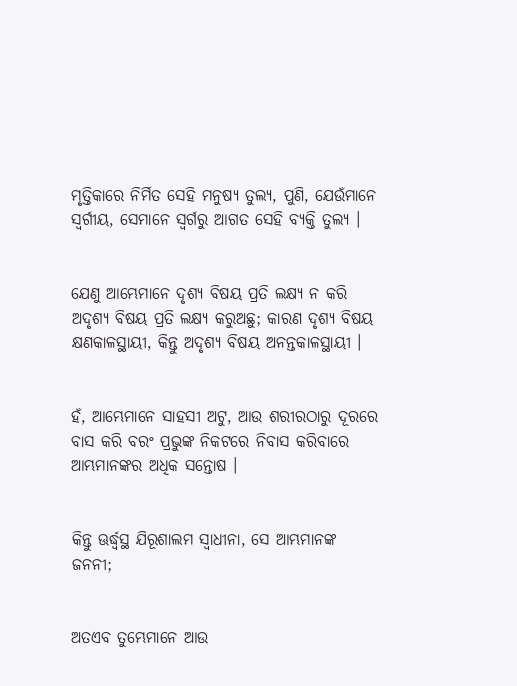ମୃତ୍ତିକାରେ ନିର୍ମିତ ସେହି ମନୁଷ୍ୟ ତୁଲ୍ୟ, ପୁଣି, ଯେଉଁମାନେ ସ୍ୱର୍ଗୀୟ, ସେମାନେ ସ୍ୱର୍ଗରୁ ଆଗତ ସେହି ବ୍ୟକ୍ତି ତୁଲ୍ୟ ।


ଯେଣୁ ଆମ୍ଭେମାନେ ଦୃଶ୍ୟ ବିଷୟ ପ୍ରତି ଲକ୍ଷ୍ୟ ନ କରି ଅଦୃଶ୍ୟ ବିଷୟ ପ୍ରତି ଲକ୍ଷ୍ୟ କରୁଅଛୁ; କାରଣ ଦୃଶ୍ୟ ବିଷୟ କ୍ଷଣକାଳସ୍ଥାୟୀ, କିନ୍ତୁ ଅଦୃଶ୍ୟ ବିଷୟ ଅନନ୍ତକାଳସ୍ଥାୟୀ ।


ହଁ, ଆମ୍ଭେମାନେ ସାହସୀ ଅଟୁ, ଆଉ ଶରୀରଠାରୁ ଦୂରରେ ବାସ କରି ବରଂ ପ୍ରଭୁଙ୍କ ନିକଟରେ ନିବାସ କରିବାରେ ଆମ୍ଭମାନଙ୍କର ଅଧିକ ସନ୍ତୋଷ ।


କିନ୍ତୁ ଊର୍ଦ୍ଧ୍ୱସ୍ଥ ଯିରୂଶାଲମ ସ୍ୱାଧୀନା, ସେ ଆମ୍ଭମାନଙ୍କ ଜନନୀ;


ଅତଏବ ତୁମ୍ଭେମାନେ ଆଉ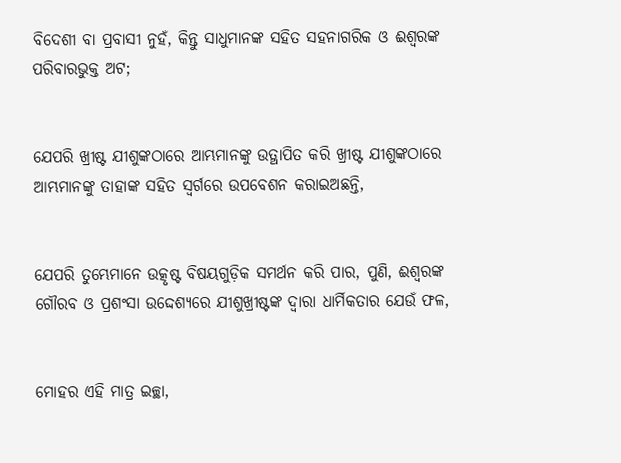ବିଦେଶୀ ବା ପ୍ରବାସୀ ନୁହଁ, କିନ୍ତୁ ସାଧୁମାନଙ୍କ ସହିତ ସହନାଗରିକ ଓ ଈଶ୍ୱରଙ୍କ ପରିବାରଭୁକ୍ତ ଅଟ;


ଯେପରି ଖ୍ରୀଷ୍ଟ ଯୀଶୁଙ୍କଠାରେ ଆମ୍ଭମାନଙ୍କୁ ଉତ୍ଥାପିତ କରି ଖ୍ରୀଷ୍ଟ ଯୀଶୁଙ୍କଠାରେ ଆମ୍ଭମାନଙ୍କୁ ତାହାଙ୍କ ସହିତ ସ୍ୱର୍ଗରେ ଉପବେଶନ କରାଇଅଛନ୍ତି,


ଯେପରି ତୁମ୍ଭେମାନେ ଉତ୍କୃଷ୍ଟ ବିଷୟଗୁଡ଼ିକ ସମର୍ଥନ କରି ପାର, ପୁଣି, ଈଶ୍ୱରଙ୍କ ଗୌରବ ଓ ପ୍ରଶଂସା ଉଦ୍ଦେଶ୍ୟରେ ଯୀଶୁଖ୍ରୀଷ୍ଟଙ୍କ ଦ୍ୱାରା ଧାର୍ମିକତାର ଯେଉଁ ଫଳ,


ମୋହର ଏହି ମାତ୍ର ଇଚ୍ଛା,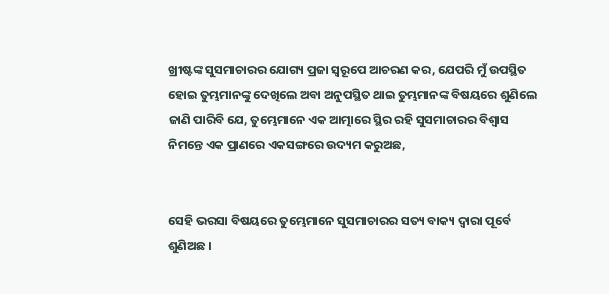ଖ୍ରୀଷ୍ଟଙ୍କ ସୁସମାଚାରର ଯୋଗ୍ୟ ପ୍ରଜା ସ୍ୱରୂପେ ଆଚରଣ କର, ଯେପରି ମୁଁ ଉପସ୍ଥିତ ହୋଇ ତୁମ୍ଭମାନଙ୍କୁ ଦେଖିଲେ ଅବା ଅନୁପସ୍ଥିତ ଥାଇ ତୁମ୍ଭମାନଙ୍କ ବିଷୟରେ ଶୁଣିଲେ ଜାଣି ପାରିବି ଯେ, ତୁମ୍ଭେମାନେ ଏକ ଆତ୍ମାରେ ସ୍ଥିର ରହି ସୁସମାଚାରର ବିଶ୍ୱାସ ନିମନ୍ତେ ଏକ ପ୍ରାଣରେ ଏକସଙ୍ଗରେ ଉଦ୍ୟମ କରୁଅଛ,


ସେହି ଭରସା ବିଷୟରେ ତୁମ୍ଭେମାନେ ସୁସମାଚାରର ସତ୍ୟ ବାକ୍ୟ ଦ୍ୱାରା ପୂର୍ବେ ଶୁଣିଅଛ ।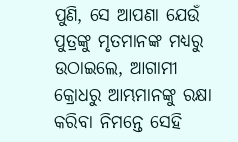ପୁଣି, ସେ ଆପଣା ଯେଉଁ ପୁତ୍ରଙ୍କୁ ମୃତମାନଙ୍କ ମଧ୍ୟରୁ ଉଠାଇଲେ, ଆଗାମୀ କ୍ରୋଧରୁ ଆମ୍ଭମାନଙ୍କୁ ରକ୍ଷା କରିବା ନିମନ୍ତେ ସେହି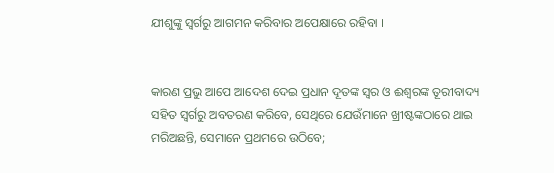ଯୀଶୁଙ୍କୁ ସ୍ୱର୍ଗରୁ ଆଗମନ କରିବାର ଅପେକ୍ଷାରେ ରହିବା ।


କାରଣ ପ୍ରଭୁ ଆପେ ଆଦେଶ ଦେଇ ପ୍ରଧାନ ଦୂତଙ୍କ ସ୍ୱର ଓ ଈଶ୍ୱରଙ୍କ ତୂରୀବାଦ୍ୟ ସହିତ ସ୍ୱର୍ଗରୁ ଅବତରଣ କରିବେ, ସେଥିରେ ଯେଉଁମାନେ ଖ୍ରୀଷ୍ଟଙ୍କଠାରେ ଥାଇ ମରିଅଛନ୍ତି, ସେମାନେ ପ୍ରଥମରେ ଉଠିବେ;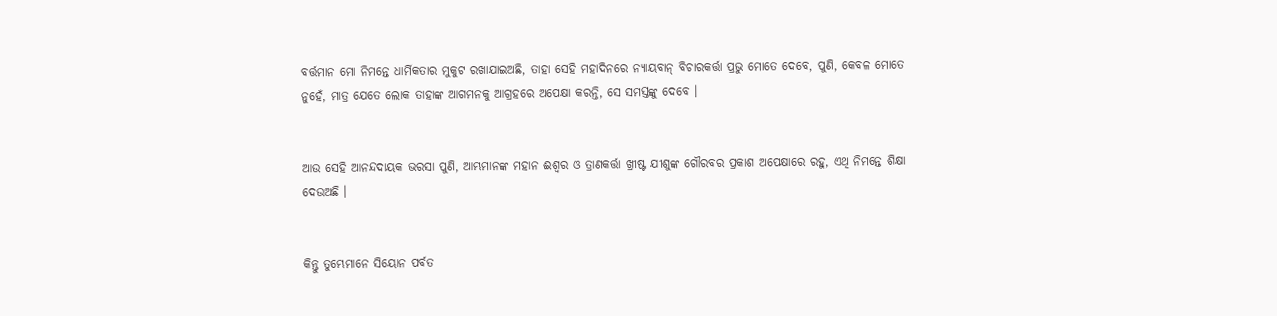ବର୍ତ୍ତମାନ ମୋ ନିମନ୍ତେ ଧାର୍ମିକତାର ମୁକୁଟ ରଖାଯାଇଅଛି, ତାହା ସେହି ମହାଦିନରେ ନ୍ୟାୟବାନ୍ ବିଚାରକର୍ତ୍ତା ପ୍ରଭୁ ମୋତେ ଦେବେ, ପୁଣି, କେବଳ ମୋତେ ନୁହେଁ, ମାତ୍ର ଯେତେ ଲୋକ ତାହାଙ୍କ ଆଗମନକୁ ଆଗ୍ରହରେ ଅପେକ୍ଷା କରନ୍ତି, ସେ ସମସ୍ତଙ୍କୁ ଦେବେ ।


ଆଉ ସେହି ଆନନ୍ଦଦାୟକ ଭରସା ପୁଣି, ଆମ୍ଭମାନଙ୍କ ମହାନ ଈଶ୍ୱର ଓ ତ୍ରାଣକର୍ତ୍ତା ଖ୍ରୀଷ୍ଟ ଯୀଶୁଙ୍କ ଗୌରବର ପ୍ରକାଶ ଅପେକ୍ଷାରେ ରହୁ, ଏଥି ନିମନ୍ତେ ଶିକ୍ଷା ଦେଉଅଛି ।


କିନ୍ତୁ ତୁମ୍ଭେମାନେ ସିୟୋନ ପର୍ବତ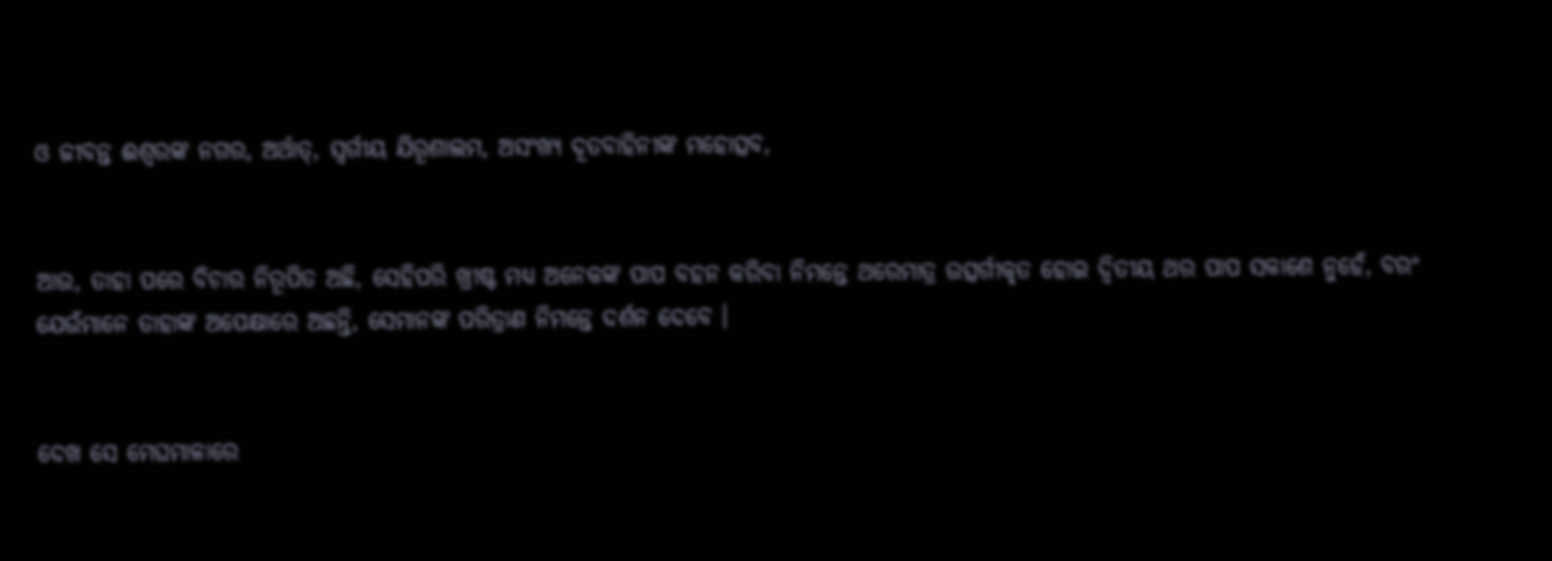ଓ ଜୀବନ୍ତ ଈଶ୍ୱରଙ୍କ ନଗର, ଅର୍ଥାତ୍‍, ସ୍ୱର୍ଗୀୟ ଯିରୂଶାଲମ, ଅସଂଖ୍ୟ ଦୂତବାହିନୀଙ୍କ ମହୋତ୍ସବ,


ଆଉ, ତାହା ପରେ ବିଚାର ନିରୂପିତ ଅଛି, ସେହିପରି ଖ୍ରୀଷ୍ଟ ମଧ୍ୟ ଅନେକଙ୍କ ପାପ ବହନ କରିବା ନିମନ୍ତେ ଥରେମାତ୍ର ଉତ୍ସର୍ଗୀକୃତ ହୋଇ ଦ୍ୱିତୀୟ ଥର ପାପ ସକାଶେ ନୁହେଁ, ବରଂ ଯେଉଁମାନେ ତାହାଙ୍କ ଅପେକ୍ଷାରେ ଅଛନ୍ତି, ସେମାନଙ୍କ ପରିତ୍ରାଣ ନିମନ୍ତେ ଦର୍ଶନ ଦେବେ ।


ଦେଖ ସେ ମେଘମାଳାରେ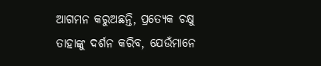ଆଗମନ କରୁଅଛନ୍ତି, ପ୍ରତ୍ୟେକ ଚକ୍ଷୁ ତାହାଙ୍କୁ ଦର୍ଶନ କରିବ, ଯେଉଁମାନେ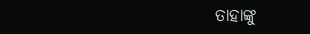ତାହାଙ୍କୁ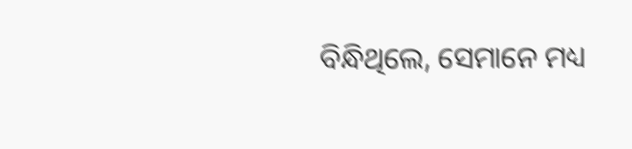ବିନ୍ଧିଥିଲେ, ସେମାନେ ମଧ୍ୟ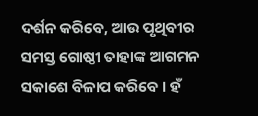ଦର୍ଶନ କରିବେ, ଆଉ ପୃଥିବୀର ସମସ୍ତ ଗୋଷ୍ଠୀ ତାହାଙ୍କ ଆଗମନ ସକାଶେ ବିଳାପ କରିବେ । ହଁ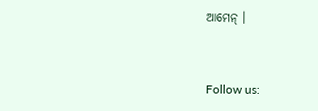ଆମେନ୍ ।


Follow us: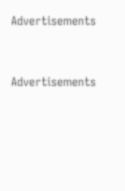Advertisements


Advertisements